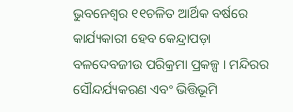ଭୁବନେଶ୍ବର ୧୧ଚଳିତ ଆର୍ଥିକ ବର୍ଷରେ କାର୍ଯ୍ୟକାରୀ ହେବ କେନ୍ଦ୍ରାପଡ଼ା ବଳଦେବଜୀଉ ପରିକ୍ରମା ପ୍ରକଳ୍ପ । ମନ୍ଦିରର ସୌନ୍ଦର୍ଯ୍ୟକରଣ ଏବଂ ଭିତ୍ତିଭୂମି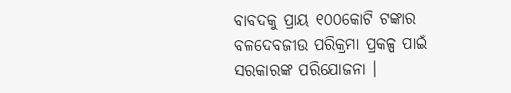ବାବଦକୁ ପ୍ରାୟ ୧୦୦କୋଟି ଟଙ୍କାର ବଳଦେବଜୀଉ ପରିକ୍ରମା ପ୍ରକଳ୍ପ ପାଇଁ ସରକାରଙ୍କ ପରିଯୋଜନା ।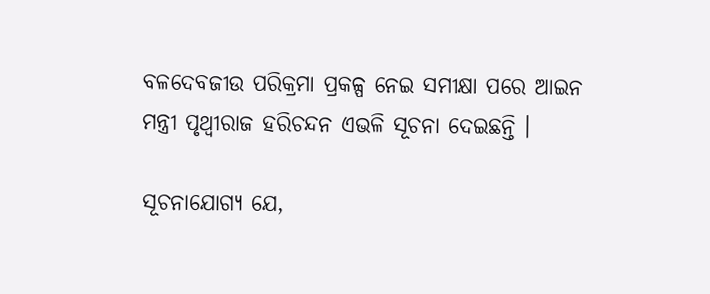ବଳଦେବଜୀଉ ପରିକ୍ରମା ପ୍ରକଳ୍ପ ନେଇ ସମୀକ୍ଷା ପରେ ଆଇନ ମନ୍ତ୍ରୀ ପୃଥ୍ବୀରାଜ ହରିଚନ୍ଦନ ଏଭଳି ସୂଚନା ଦେଇଛନ୍ତି ।

ସୂଚନାଯୋଗ୍ୟ ଯେ,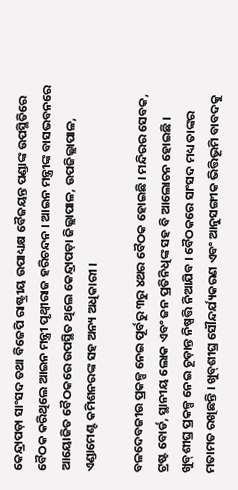କେନ୍ଦ୍ରାପଡ଼ା ସାଂସଦ ତଥା ବିଜେପି ରାଷ୍ଟ୍ରୀୟ ଉପାଧ୍ୟକ୍ଷ ବୈଜୟନ୍ତ ପଣ୍ଡାଙ୍କ ଉପସ୍ଥିତିରେ ବୈଠକ କରିଥିଲେ ଆଇନ ମନ୍ତ୍ରୀ ପୃଥ୍ବୀରାଜ ହରିଚନ୍ଦନ । ଆଇନ ମନ୍ତ୍ରୀଙ୍କ ବାସଭବନରେ ଆୟୋଜିତ ବୈଠକରେ ଉପସ୍ଥିତ ଥିଲେ କେନ୍ଦ୍ରାପଡ଼ା ଜିଲ୍ଲାପାଳ, ଉପଜିଲ୍ଲାପାଳ, ଏଣ୍ଡାମେଣ୍ଟ କମିଶନରଙ୍କ ସହ ଅନ୍ୟ ଅଧିକାରୀ ।

ବଳଦେବଜୀଉ ପ୍ରକଳ୍ପ ନେଇ ପୂର୍ବରୁ ୩ରୁ ୪ଥର ବୈଠକ ହୋଇଛି । ମନ୍ଦିରର ସେବକ, ଟ୍ରଷ୍ଟ ବୋର୍ଡ, ସ୍ଥାନୀୟ ଲୋକ ଏବଂ ଜନ ପ୍ରତିନିଧିଙ୍କ ସହ ବି ଆଲୋଚନ ହୋଇଛି । ଖୁବ୍‌ଶୀଘ୍ର ପ୍ରକଳ୍ପ ନେଇ ଚୂଡ଼ାନ୍ତ ନିଷ୍ପତ୍ତି ନିଆଯିବ । ବୈଠକରେ ସାଂସଦ ମଧ୍ୟ ତାଙ୍କର ମତାମତ ରଖିଛନ୍ତି । ଖୁବ୍‌ଶୀଘ୍ର ସୌନ୍ଦର୍ଯ୍ୟକରଣ ଏବଂ ଆନୁସଙ୍ଗୀକ ଭିତ୍ତିଭୂମି ବାବଦକୁ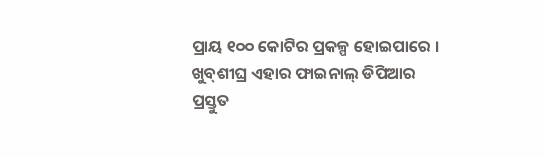ପ୍ରାୟ ୧୦୦ କୋଟିର ପ୍ରକଳ୍ପ ହୋଇପାରେ । ଖୁବ୍‌ଶୀଘ୍ର ଏହାର ଫାଇନାଲ୍ ଡିପିଆର ପ୍ରସ୍ତୁତ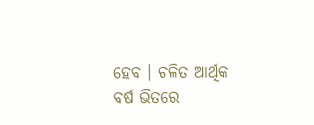ହେବ । ଚଳିତ ଆର୍ଥିକ ବର୍ଷ ଭିତରେ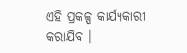ଏହି ପ୍ରକଳ୍ପ କାର୍ଯ୍ୟକାରୀ କରାଯିବ ।